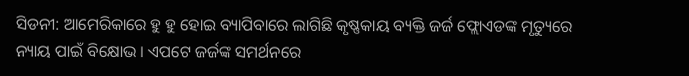ସିଡନୀ: ଆମେରିକାରେ ହୁ ହୁ ହୋଇ ବ୍ୟାପିବାରେ ଲାଗିଛି କୃଷ୍ଣକାୟ ବ୍ୟକ୍ତି ଜର୍ଜ ଫ୍ଲୋଏଡଙ୍କ ମୃତ୍ୟୁରେ ନ୍ୟାୟ ପାଇଁ ବିକ୍ଷୋଭ । ଏପଟେ ଜର୍ଜଙ୍କ ସମର୍ଥନରେ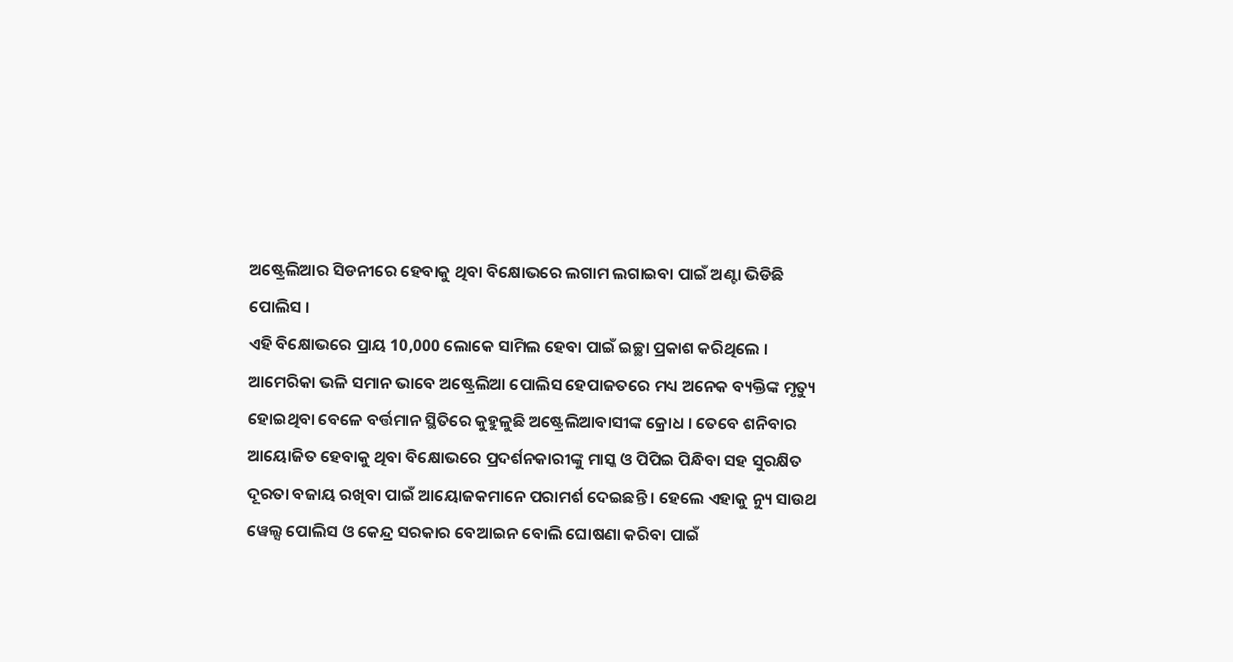ଅଷ୍ଟ୍ରେଲିଆର ସିଡନୀରେ ହେବାକୁ ଥିବା ବିକ୍ଷୋଭରେ ଲଗାମ ଲଗାଇବା ପାଇଁ ଅଣ୍ଟା ଭିଡିଛି ପୋଲିସ ।
ଏହି ବିକ୍ଷୋଭରେ ପ୍ରାୟ 10,000 ଲୋକେ ସାମିଲ ହେବା ପାଇଁ ଇଚ୍ଛା ପ୍ରକାଶ କରିଥିଲେ । ଆମେରିକା ଭଳି ସମାନ ଭାବେ ଅଷ୍ଟ୍ରେଲିଆ ପୋଲିସ ହେପାଜତରେ ମଧ୍ୟ ଅନେକ ବ୍ୟକ୍ତିଙ୍କ ମୃତ୍ୟୁ ହୋଇଥିବା ବେଳେ ବର୍ତ୍ତମାନ ସ୍ଥିତିରେ କୁହୁଳୁଛି ଅଷ୍ଟ୍ରେଲିଆବାସୀଙ୍କ କ୍ରୋଧ । ତେବେ ଶନିବାର ଆୟୋଜିତ ହେବାକୁ ଥିବା ବିକ୍ଷୋଭରେ ପ୍ରଦର୍ଶନକାରୀଙ୍କୁ ମାସ୍କ ଓ ପିପିଇ ପିନ୍ଧିବା ସହ ସୁରକ୍ଷିତ ଦୂରତା ବଜାୟ ରଖିବା ପାଇଁ ଆୟୋଜକମାନେ ପରାମର୍ଶ ଦେଇଛନ୍ତି । ହେଲେ ଏହାକୁ ନ୍ୟୁ ସାଉଥ ୱେଲ୍ସ ପୋଲିସ ଓ କେନ୍ଦ୍ର ସରକାର ବେଆଇନ ବୋଲି ଘୋଷଣା କରିବା ପାଇଁ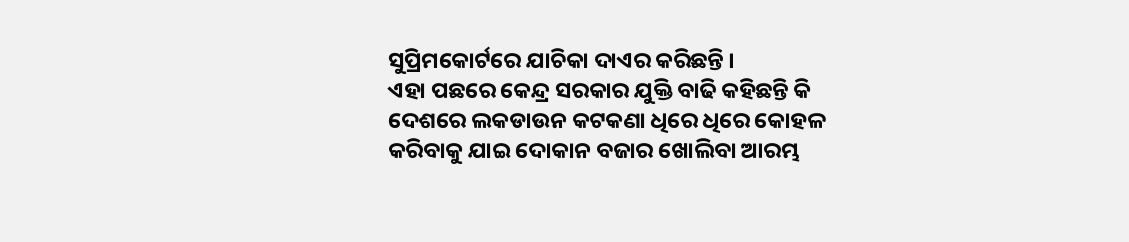ସୁପ୍ରିମକୋର୍ଟରେ ଯାଚିକା ଦାଏର କରିଛନ୍ତି ।
ଏହା ପଛରେ କେନ୍ଦ୍ର ସରକାର ଯୁକ୍ତି ବାଢି କହିଛନ୍ତି କି ଦେଶରେ ଲକଡାଉନ କଟକଣା ଧିରେ ଧିରେ କୋହଳ କରିବାକୁ ଯାଇ ଦୋକାନ ବଜାର ଖୋଲିବା ଆରମ୍ଭ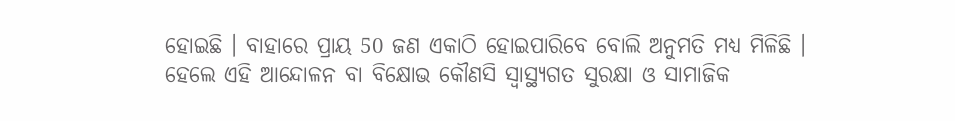ହୋଇଛି । ବାହାରେ ପ୍ରାୟ 50 ଜଣ ଏକାଠି ହୋଇପାରିବେ ବୋଲି ଅନୁମତି ମଧ୍ୟ ମିଳିଛି । ହେଲେ ଏହି ଆନ୍ଦୋଳନ ବା ବିକ୍ଷୋଭ କୌଣସି ସ୍ବାସ୍ଥ୍ୟଗତ ସୁରକ୍ଷା ଓ ସାମାଜିକ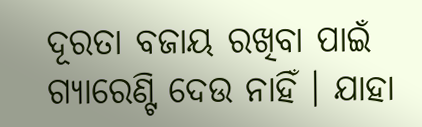ଦୂରତା ବଜାୟ ରଖିବା ପାଇଁ ଗ୍ୟାରେଣ୍ଟି ଦେଉ ନାହିଁ । ଯାହା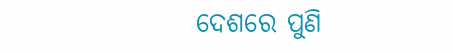ଦେଶରେ ପୁଣି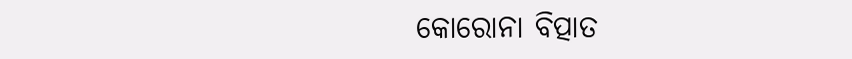କୋରୋନା ବିତ୍ପାତ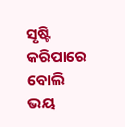ସୃଷ୍ଟି କରିପାରେ ବୋଲି ଭୟ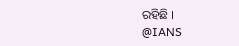ରହିଛି ।
@IANS